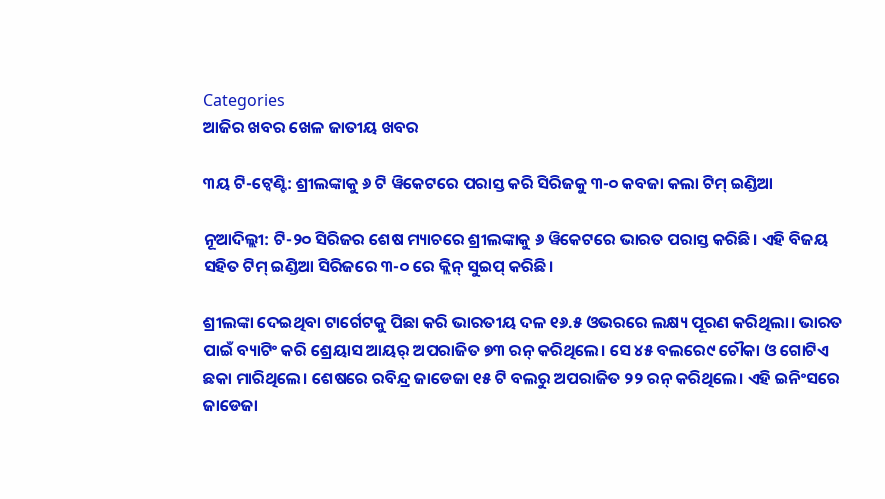Categories
ଆଜିର ଖବର ଖେଳ ଜାତୀୟ ଖବର

୩ୟ ଟି-ଟ୍ୱେଣ୍ଟି: ଶ୍ରୀଲଙ୍କାକୁ ୬ ଟି ୱିକେଟରେ ପରାସ୍ତ କରି ସିରିଜକୁ ୩-୦ କବଜା କଲା ଟିମ୍ ଇଣ୍ଡିଆ

ନୂଆଦିଲ୍ଲୀ: ଟି-୨୦ ସିରିଜର ଶେଷ ମ୍ୟାଚରେ ଶ୍ରୀଲଙ୍କାକୁ ୬ ୱିକେଟରେ ଭାରତ ପରାସ୍ତ କରିଛି। ଏହି ବିଜୟ ସହିତ ଟିମ୍ ଇଣ୍ଡିଆ ସିରିଜରେ ୩-୦ ରେ କ୍ଲିନ୍ ସୁଇପ୍ କରିଛି।

ଶ୍ରୀଲଙ୍କା ଦେଇଥିବା ଟାର୍ଗେଟକୁ ପିଛା କରି ଭାରତୀୟ ଦଳ ୧୬.୫ ଓଭରରେ ଲକ୍ଷ୍ୟ ପୂରଣ କରିଥିଲା। ଭାରତ ପାଇଁ ବ୍ୟାଟିଂ କରି ଶ୍ରେୟାସ ଆୟର୍ ଅପରାଜିତ ୭୩ ରନ୍ କରିଥିଲେ। ସେ ୪୫ ବଲରେ୯ ଚୌକା ଓ ଗୋଟିଏ ଛକା ମାରିଥିଲେ। ଶେଷରେ ରବିନ୍ଦ୍ର ଜାଡେଜା ୧୫ ଟି ବଲରୁ ଅପରାଜିତ ୨୨ ରନ୍ କରିଥିଲେ। ଏହି ଇନିଂସରେ ଜାଡେଜା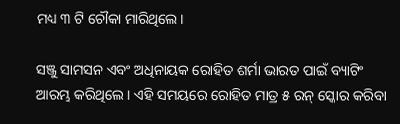ମଧ୍ୟ ୩ ଟି ଚୌକା ମାରିଥିଲେ।

ସଞ୍ଜୁ ସାମସନ ଏବଂ ଅଧିନାୟକ ରୋହିତ ଶର୍ମା ଭାରତ ପାଇଁ ବ୍ୟାଟିଂ ଆରମ୍ଭ କରିଥିଲେ। ଏହି ସମୟରେ ରୋହିତ ମାତ୍ର ୫ ରନ୍ ସ୍କୋର କରିବା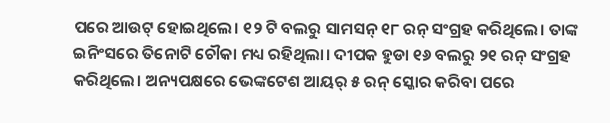ପରେ ଆଉଟ୍ ହୋଇଥିଲେ। ୧୨ ଟି ବଲରୁ ସାମସନ୍ ୧୮ ରନ୍ ସଂଗ୍ରହ କରିଥିଲେ। ତାଙ୍କ ଇନିଂସରେ ତିନୋଟି ଚୌକା ମଧ୍ୟ ରହିଥିଲା। ଦୀପକ ହୁଡା ୧୬ ବଲରୁ ୨୧ ରନ୍ ସଂଗ୍ରହ କରିଥିଲେ। ଅନ୍ୟପକ୍ଷରେ ଭେଙ୍କଟେଶ ଆୟର୍ ୫ ରନ୍ ସ୍କୋର କରିବା ପରେ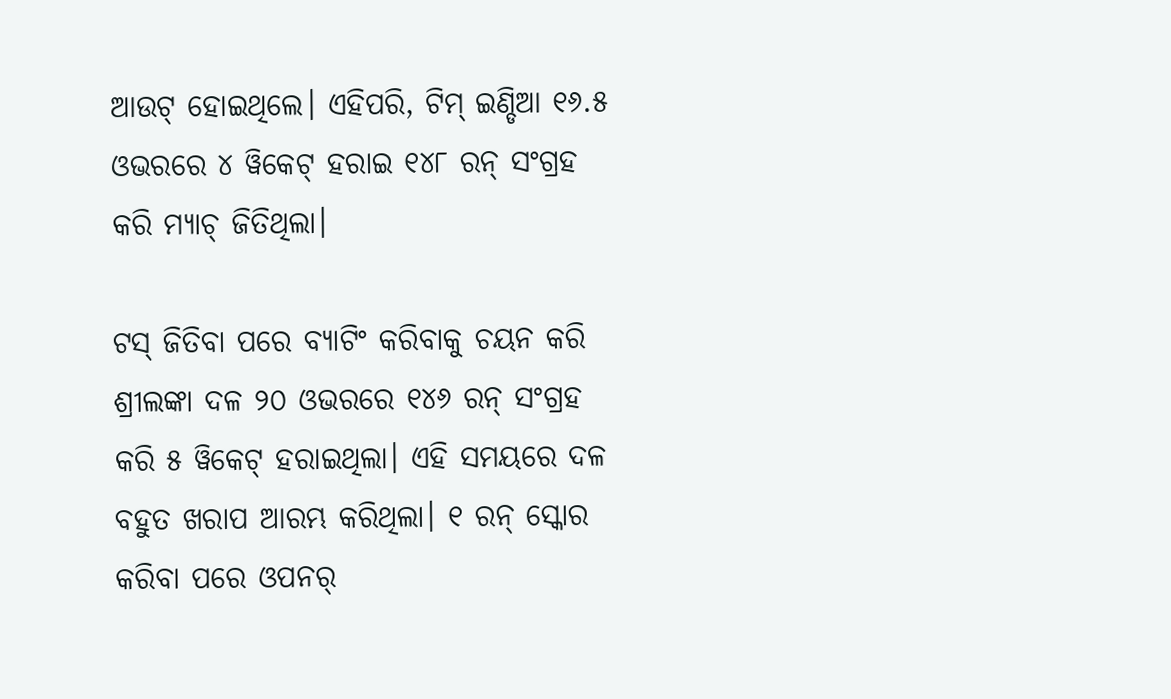ଆଉଟ୍ ହୋଇଥିଲେ। ଏହିପରି, ଟିମ୍ ଇଣ୍ଡିଆ ୧୬.୫ ଓଭରରେ ୪ ୱିକେଟ୍ ହରାଇ ୧୪୮ ରନ୍ ସଂଗ୍ରହ କରି ମ୍ୟାଚ୍ ଜିତିଥିଲା।

ଟସ୍ ଜିତିବା ପରେ ବ୍ୟାଟିଂ କରିବାକୁ ଚୟନ କରି ଶ୍ରୀଲଙ୍କା ଦଳ ୨୦ ଓଭରରେ ୧୪୬ ରନ୍ ସଂଗ୍ରହ କରି ୫ ୱିକେଟ୍ ହରାଇଥିଲା। ଏହି ସମୟରେ ଦଳ ବହୁତ ଖରାପ ଆରମ୍ଭ କରିଥିଲା। ୧ ରନ୍ ସ୍କୋର କରିବା ପରେ ଓପନର୍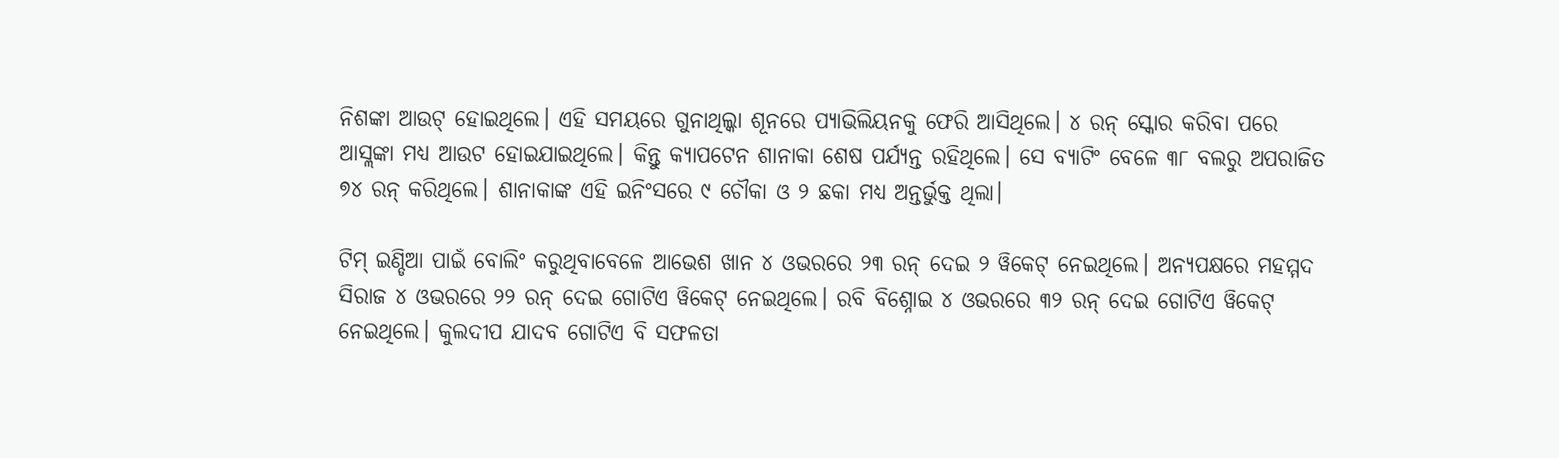ନିଶଙ୍କା ଆଉଟ୍ ହୋଇଥିଲେ। ଏହି ସମୟରେ ଗୁନାଥିଲ୍କା ଶୂନରେ ପ୍ୟାଭିଲିୟନକୁ ଫେରି ଆସିଥିଲେ। ୪ ରନ୍ ସ୍କୋର କରିବା ପରେ ଆସ୍ଲଙ୍କା ମଧ୍ୟ ଆଉଟ ହୋଇଯାଇଥିଲେ। କିନ୍ତୁ କ୍ୟାପଟେନ ଶାନାକା ଶେଷ ପର୍ଯ୍ୟନ୍ତ ରହିଥିଲେ। ସେ ବ୍ୟାଟିଂ ବେଳେ ୩୮ ବଲରୁ ଅପରାଜିତ ୭୪ ରନ୍ କରିଥିଲେ। ଶାନାକାଙ୍କ ଏହି ଇନିଂସରେ ୯ ଚୌକା ଓ ୨ ଛକା ମଧ୍ୟ ଅନ୍ତର୍ଭୁକ୍ତ ଥିଲା।

ଟିମ୍ ଇଣ୍ଡିଆ ପାଇଁ ବୋଲିଂ କରୁଥିବାବେଳେ ଆଭେଶ ଖାନ ୪ ଓଭରରେ ୨୩ ରନ୍ ଦେଇ ୨ ୱିକେଟ୍ ନେଇଥିଲେ। ଅନ୍ୟପକ୍ଷରେ ମହମ୍ମଦ ସିରାଜ ୪ ଓଭରରେ ୨୨ ରନ୍ ଦେଇ ଗୋଟିଏ ୱିକେଟ୍ ନେଇଥିଲେ। ରବି ବିଶ୍ନୋଇ ୪ ଓଭରରେ ୩୨ ରନ୍ ଦେଇ ଗୋଟିଏ ୱିକେଟ୍ ନେଇଥିଲେ। କୁଲଦୀପ ଯାଦବ ଗୋଟିଏ ବି ସଫଳତା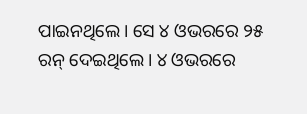ପାଇନଥିଲେ। ସେ ୪ ଓଭରରେ ୨୫ ରନ୍ ଦେଇଥିଲେ। ୪ ଓଭରରେ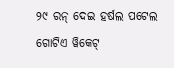୨୯ ରନ୍ ଦେଇ ହର୍ଷଲ ପଟେଲ ଗୋଟିଏ ୱିକେଟ୍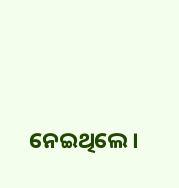ନେଇଥିଲେ।